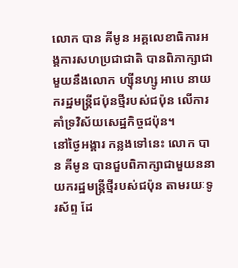លោក បាន គីមូន អគ្គលេខាធិការអង្គការសហប្រជាជាតិ បានពិភាក្សាជាមួយនឹងលោក ហ្ស៊ីនហ្សូ អាបេ នាយករដ្ឋមន្ត្រីជប៉ុនថ្មីរបស់ជប៉ុន លើការគាំទ្រវិស័យសេដ្ឋកិច្ចជប៉ុន។
នៅថ្ងៃអង្គារ កន្លងទៅនេះ លោក បាន គីមូន បានជួបពិភាក្សាជាមួយននាយករដ្ឋមន្ត្រីថ្មីរបស់ជប៉ុន តាមរយៈទូរស័ព្ទ ដែ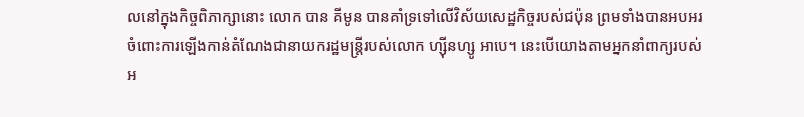លនៅក្នុងកិច្ចពិភាក្សានោះ លោក បាន គីមូន បានគាំទ្រទៅលើវិស័យសេដ្ឋកិច្ចរបស់ជប៉ុន ព្រមទាំងបានអបអរចំពោះការឡើងកាន់តំណែងជានាយករដ្ឋមន្ត្រីរបស់លោក ហ្ស៊ីនហ្សូ អាបេ។ នេះបើយោងតាមអ្នកនាំពាក្យរបស់អ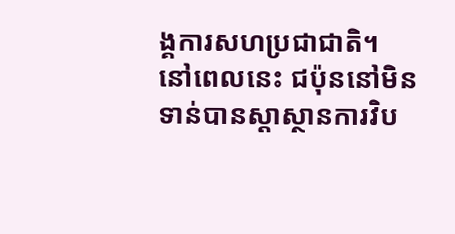ង្គការសហប្រជាជាតិ។
នៅពេលនេះ ជប៉ុននៅមិនទាន់បានស្ដាស្ថានការវិប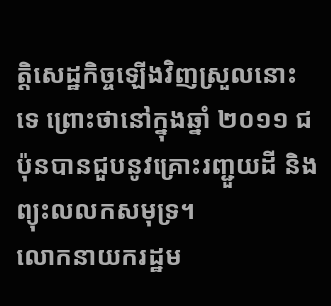ត្តិសេដ្ឋកិច្ចឡើងវិញស្រួលនោះទេ ព្រោះថានៅក្នុងឆ្នាំ ២០១១ ជប៉ុនបានជួបនូវគ្រោះរញ្ជួយដី និងព្យុះលលកសមុទ្រ។
លោកនាយករដ្ឋម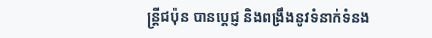ន្ត្រីជប៉ុន បានប្ដេជ្ញ និងពង្រឹងនូវទំនាក់ទំនង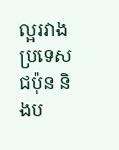ល្អរវាងប្រទេសជប៉ុន និងប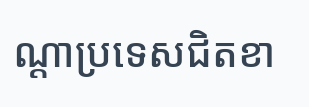ណ្ដាប្រទេសជិតខា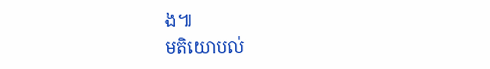ង៕
មតិយោបល់